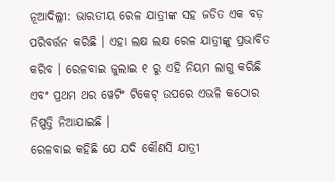ନୂଆଦିଲ୍ଲୀ: ଭାରତୀୟ ରେଳ ଯାତ୍ରୀଙ୍କ ସହ ଜଡିତ ଏକ ବଡ଼ ପରିବର୍ତ୍ତନ କରିଛି । ଏହା ଲକ୍ଷ ଲକ୍ଷ ରେଳ ଯାତ୍ରୀଙ୍କୁ ପ୍ରଭାବିତ କରିବ । ରେଳବାଇ ଜୁଲାଇ ୧ ରୁ ଏହି ନିୟମ ଲାଗୁ କରିଛି ଏବଂ ପ୍ରଥମ ଥର ୱେଟିଂ ଟିକେଟ୍ ଉପରେ ଏଭଳି କଠୋର ନିଷ୍ପତ୍ତି ନିଆଯାଇଛି ।
ରେଳବାଇ କହିଛି ଯେ ଯଦି କୌଣସି ଯାତ୍ରୀ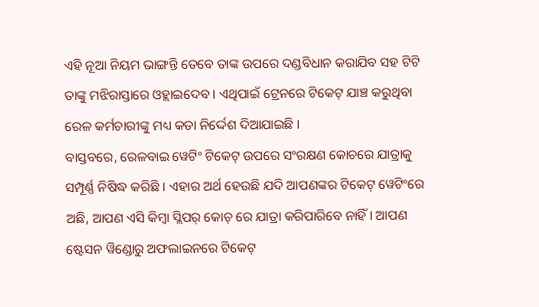ଏହି ନୂଆ ନିୟମ ଭାଙ୍ଗନ୍ତି ତେବେ ତାଙ୍କ ଉପରେ ଦଣ୍ଡବିଧାନ କରାଯିବ ସହ ଟିଟି ତାଙ୍କୁ ମଝିରାସ୍ତାରେ ଓହ୍ଲାଇଦେବ । ଏଥିପାଇଁ ଟ୍ରେନରେ ଟିକେଟ୍ ଯାଞ୍ଚ କରୁଥିବା ରେଳ କର୍ମଚାରୀଙ୍କୁ ମଧ୍ୟ କଡା ନିର୍ଦ୍ଦେଶ ଦିଆଯାଇଛି ।
ବାସ୍ତବରେ, ରେଳବାଇ ୱେଟିଂ ଟିକେଟ୍ ଉପରେ ସଂରକ୍ଷଣ କୋଚରେ ଯାତ୍ରାକୁ ସମ୍ପୂର୍ଣ୍ଣ ନିଷିଦ୍ଧ କରିଛି । ଏହାର ଅର୍ଥ ହେଉଛି ଯଦି ଆପଣଙ୍କର ଟିକେଟ୍ ୱେଟିଂରେ ଅଛି, ଆପଣ ଏସି କିମ୍ବା ସ୍ଲିପର୍ କୋଚ୍ ରେ ଯାତ୍ରା କରିପାରିବେ ନାହିଁ । ଆପଣ ଷ୍ଟେସନ ୱିଣ୍ଡୋରୁ ଅଫଲାଇନରେ ଟିକେଟ୍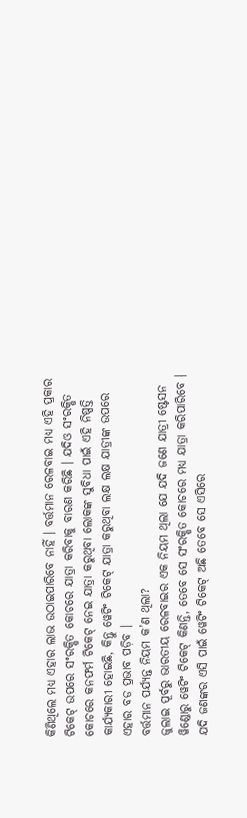କିଣିଥିଲେ ମଧ୍ୟ ଏହାର ଲାଭ ଉଠାଇପାରିବେ ନାହିଁ । ବର୍ତ୍ତମାନ ରେଳବାଇ ମଧ୍ୟ ଏହି ପ୍ରକାର ଟିକେଟ୍ ଉପରେ ସଂରକ୍ଷିତ କୋଚରେ ଯାତ୍ରା କରିବାକୁ ବାରଣ କରିଛି । ଯଦିଓ ସଂରକ୍ଷିତ କୋଚରେ କନଫର୍ମ ଟିକେଟ୍ ନେଇ ଯାତ୍ରା କରୁଥିବା ଲୋକଙ୍କ ସୁବିଧା ପାଇଁ ଏହି ନିଷ୍ପତ୍ତି କାର୍ଯ୍ୟକାରୀ ହୋଇଛି, କିନ୍ତୁ ୱେଟିଂ ଟିକେଟ୍ ଯାତ୍ରା କରୁଥିବା ଲକ୍ଷ ଲକ୍ଷ ଯାତ୍ରୀଙ୍କ ଉପରେ ଏହାର ବଡ ପ୍ରଭାବ ପଡ଼ିବ ।
ବର୍ତ୍ତମାନ ପର୍ଯ୍ୟନ୍ତ ନିୟମ କ’ଣ ଥିଲା?
ଜୁଲାଇ ପୂର୍ବରୁ ଭାରତୀୟ ରେଳବାଇର ଏକ ନିୟମ ଥିଲା ଯେ ଯଦି ଜଣେ ଯାତ୍ରୀ ଷ୍ଟେସନ ୱିଣ୍ଡୋରୁ ୱେଟିଂ ଟିକେଟ୍ କିଣନ୍ତି, ତେବେ ସେ ସଂରକ୍ଷିତ କୋଚରେ ମଧ୍ୟ ଯାତ୍ରା କରିପାରିବେ । ଯଦି ଜଣଙ୍କର ଏସି ପାଇଁ ୱେଟିଂ ଟିକେଟ୍ ଅଛି ତେବେ ସେ ଏସିରେ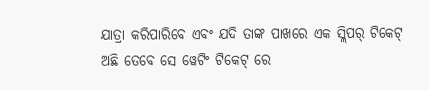ଯାତ୍ରା କରିପାରିବେ ଏବଂ ଯଦି ତାଙ୍କ ପାଖରେ ଏକ ସ୍ଲିପର୍ ଟିକେଟ୍ ଅଛି ତେବେ ସେ ୱେଟିଂ ଟିକେଟ୍ ରେ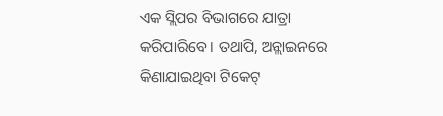ଏକ ସ୍ଲିପର ବିଭାଗରେ ଯାତ୍ରା କରିପାରିବେ । ତଥାପି, ଅନ୍ଲାଇନରେ କିଣାଯାଇଥିବା ଟିକେଟ୍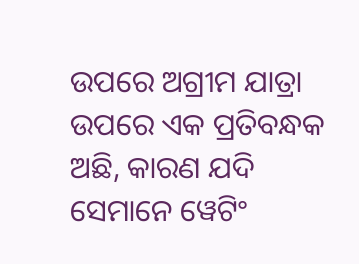ଉପରେ ଅଗ୍ରୀମ ଯାତ୍ରା ଉପରେ ଏକ ପ୍ରତିବନ୍ଧକ ଅଛି, କାରଣ ଯଦି ସେମାନେ ୱେଟିଂ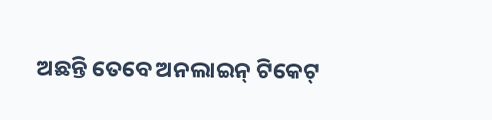ଅଛନ୍ତି ତେବେ ଅନଲାଇନ୍ ଟିକେଟ୍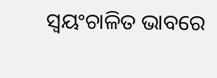ସ୍ୱୟଂଚାଳିତ ଭାବରେ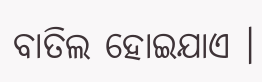ବାତିଲ ହୋଇଯାଏ ।